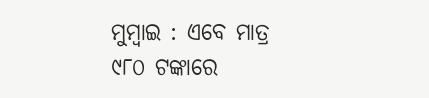ମୁମ୍ବାଇ : ଏବେ ମାତ୍ର ୯୮୦ ଟଙ୍କାରେ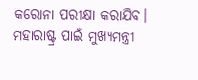କରୋନା ପରୀକ୍ଷା କରାଯିବ। ମହାରାଷ୍ଟ୍ର ପାଇଁ ମୁଖ୍ୟମନ୍ତ୍ରୀ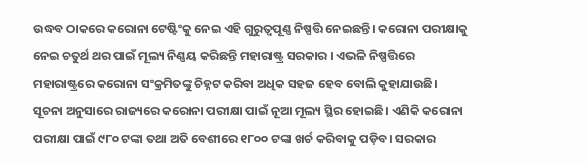ଉଦ୍ଧବ ଠାକରେ କରୋନା ଟେଷ୍ଟିଂକୁ ନେଇ ଏହି ଗୁରୁତ୍ବପୂଣ୍ଣ ନିଷ୍ପତ୍ତି ନେଇଛନ୍ତି। କରୋନା ପରୀକ୍ଷାକୁ ନେଇ ଚତୁର୍ଥ ଥର ପାଇଁ ମୂଲ୍ୟ ନିଣ୍ଣୟ କରିଛନ୍ତି ମହାରାଷ୍ଟ୍ର ସରକାର । ଏଭଳି ନିଷ୍ପତ୍ତିରେ ମହାରାଷ୍ଟ୍ରରେ କରୋନା ସଂକ୍ରମିତଙ୍କୁ ଚିହ୍ନଟ କରିବା ଅଧିକ ସହଜ ହେବ ବୋଲି କୁହାଯାଉଛି।
ସୂଚନା ଅନୁସାରେ ରାଜ୍ୟରେ କରୋନା ପରୀକ୍ଷା ପାଇଁ ନୂଆ ମୂଲ୍ୟ ସ୍ଥିର ହୋଇଛି। ଏଣିକି କରୋନା ପରୀକ୍ଷା ପାଇଁ ୯୮୦ ଟଙ୍କା ତଥା ଅତି ବେଶୀରେ ୧୮୦୦ ଟଙ୍କା ଖର୍ଚ କରିବାକୁ ପଡ଼ିବ। ସରକାର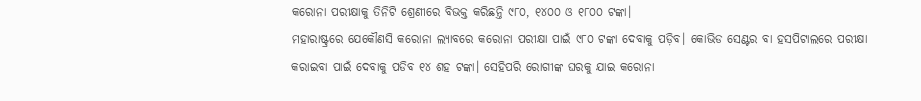କରୋନା ପରୀକ୍ଷାକୁ ତିନିଟି ଶ୍ରେଣୀରେ ବିଭକ୍ତ କରିଛନ୍ତି ୯୮୦, ୧୪୦୦ ଓ ୧୮୦୦ ଟଙ୍କା।
ମହାରାଷ୍ଟ୍ରରେ ଯେକୌଣସି କରୋନା ଲ୍ୟାବରେ କରୋନା ପରୀକ୍ଷା ପାଇଁ ୯୮୦ ଟଙ୍କା ଦେବାକୁ ପଡ଼ିବ। କୋଭିଡ ସେଣ୍ଟର ବା ହସପିଟାଲରେ ପରୀକ୍ଷା କରାଇବା ପାଇଁ ଦେବାକୁ ପଡିବ ୧୪ ଶହ ଟଙ୍କା। ସେହିପରି ରୋଗୀଙ୍କ ଘରକୁ ଯାଇ କରୋନା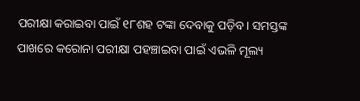ପରୀକ୍ଷା କରାଇବା ପାଇଁ ୧୮ଶହ ଟଙ୍କା ଦେବାକୁ ପଡ଼ିବ। ସମସ୍ତଙ୍କ ପାଖରେ କରୋନା ପରୀକ୍ଷା ପହଞ୍ଚାଇବା ପାଇଁ ଏଭଳି ମୂଲ୍ୟ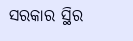ସରକାର ସ୍ଥିର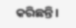କରିଛନ୍ତି।